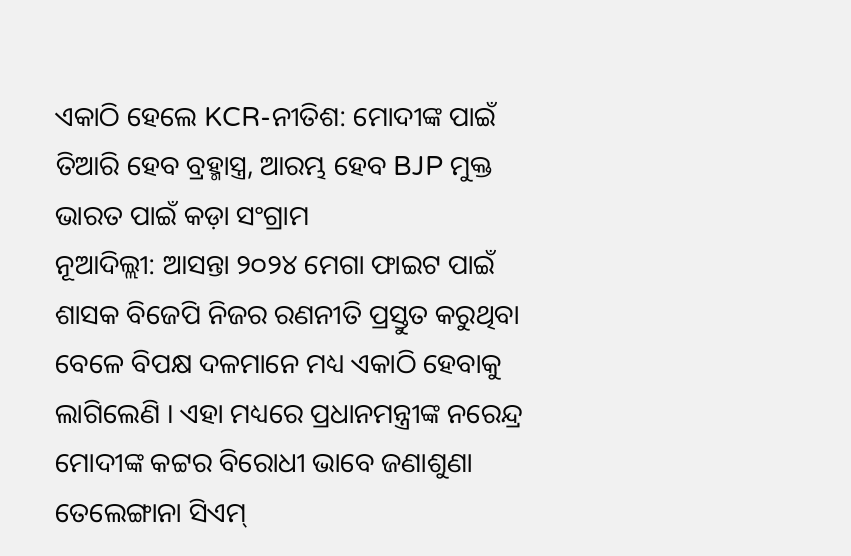ଏକାଠି ହେଲେ KCR-ନୀତିଶ: ମୋଦୀଙ୍କ ପାଇଁ ତିଆରି ହେବ ବ୍ରହ୍ମାସ୍ତ୍ର, ଆରମ୍ଭ ହେବ BJP ମୁକ୍ତ ଭାରତ ପାଇଁ କଡ଼ା ସଂଗ୍ରାମ
ନୂଆଦିଲ୍ଲୀ: ଆସନ୍ତା ୨୦୨୪ ମେଗା ଫାଇଟ ପାଇଁ ଶାସକ ବିଜେପି ନିଜର ରଣନୀତି ପ୍ରସ୍ତୁତ କରୁଥିବା ବେଳେ ବିପକ୍ଷ ଦଳମାନେ ମଧ୍ୟ ଏକାଠି ହେବାକୁ ଲାଗିଲେଣି । ଏହା ମଧ୍ୟରେ ପ୍ରଧାନମନ୍ତ୍ରୀଙ୍କ ନରେନ୍ଦ୍ର ମୋଦୀଙ୍କ କଟ୍ଟର ବିରୋଧୀ ଭାବେ ଜଣାଶୁଣା ତେଲେଙ୍ଗାନା ସିଏମ୍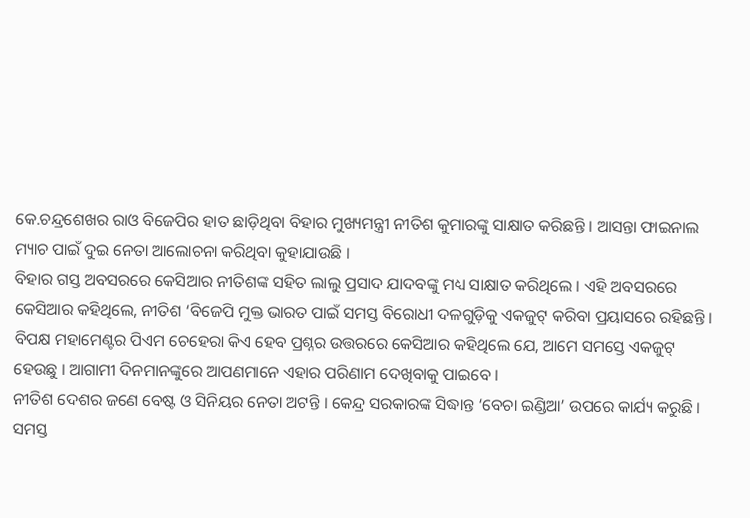କେ.ଚନ୍ଦ୍ରଶେଖର ରାଓ ବିଜେପିର ହାତ ଛାଡ଼ିଥିବା ବିହାର ମୁଖ୍ୟମନ୍ତ୍ରୀ ନୀତିଶ କୁମାରଙ୍କୁ ସାକ୍ଷାତ କରିଛନ୍ତି । ଆସନ୍ତା ଫାଇନାଲ ମ୍ୟାଚ ପାଇଁ ଦୁଇ ନେତା ଆଲୋଚନା କରିଥିବା କୁହାଯାଉଛି ।
ବିହାର ଗସ୍ତ ଅବସରରେ କେସିଆର ନୀତିଶଙ୍କ ସହିତ ଲାଲୁ ପ୍ରସାଦ ଯାଦବଙ୍କୁ ମଧ୍ୟ ସାକ୍ଷାତ କରିଥିଲେ । ଏହି ଅବସରରେ କେସିଆର କହିଥିଲେ, ନୀତିଶ ‘ବିଜେପି ମୁକ୍ତ ଭାରତ ପାଇଁ ସମସ୍ତ ବିରୋଧୀ ଦଳଗୁଡ଼ିକୁ ଏକଜୁଟ୍ କରିବା ପ୍ରୟାସରେ ରହିଛନ୍ତି । ବିପକ୍ଷ ମହାମେଣ୍ଟର ପିଏମ ଚେହେରା କିଏ ହେବ ପ୍ରଶ୍ନର ଉତ୍ତରରେ କେସିଆର କହିଥିଲେ ଯେ, ଆମେ ସମସ୍ତେ ଏକଜୁଟ୍ ହେଉଛୁ । ଆଗାମୀ ଦିନମାନଙ୍କୁରେ ଆପଣମାନେ ଏହାର ପରିଣାମ ଦେଖିବାକୁ ପାଇବେ ।
ନୀତିଶ ଦେଶର ଜଣେ ବେଷ୍ଟ ଓ ସିନିୟର ନେତା ଅଟନ୍ତି । କେନ୍ଦ୍ର ସରକାରଙ୍କ ସିଦ୍ଧାନ୍ତ ‘ବେଚା ଇଣ୍ଡିଆ’ ଉପରେ କାର୍ଯ୍ୟ କରୁଛି । ସମସ୍ତ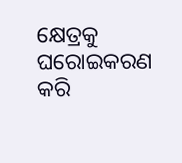କ୍ଷେତ୍ରକୁ ଘରୋଇକରଣ କରି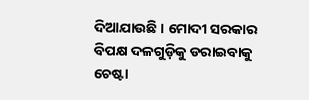ଦିଆଯାଉଛି । ମୋଦୀ ସରକାର ବିପକ୍ଷ ଦଳଗୁଡ଼ିକୁ ଡରାଇବାକୁ ଚେଷ୍ଟା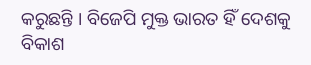କରୁଛନ୍ତି । ବିଜେପି ମୁକ୍ତ ଭାରତ ହିଁ ଦେଶକୁ ବିକାଶ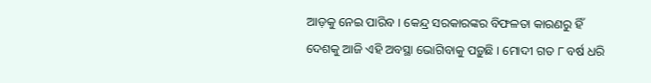ଆଡ଼କୁ ନେଇ ପାରିବ । କେନ୍ଦ୍ର ସରକାରଙ୍କର ବିଫଳତା କାରଣରୁ ହିଁ ଦେଶକୁ ଆଜି ଏହି ଅବସ୍ଥା ଭୋଗିବାକୁ ପଡ଼ୁଛି । ମୋଦୀ ଗତ ୮ ବର୍ଷ ଧରି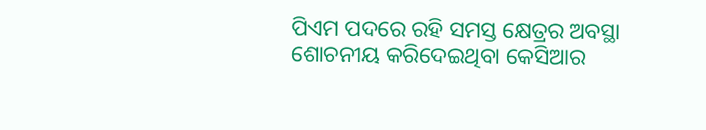ପିଏମ ପଦରେ ରହି ସମସ୍ତ କ୍ଷେତ୍ରର ଅବସ୍ଥା ଶୋଚନୀୟ କରିଦେଇଥିବା କେସିଆର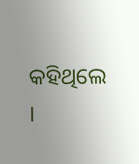କହିଥିଲେ ।